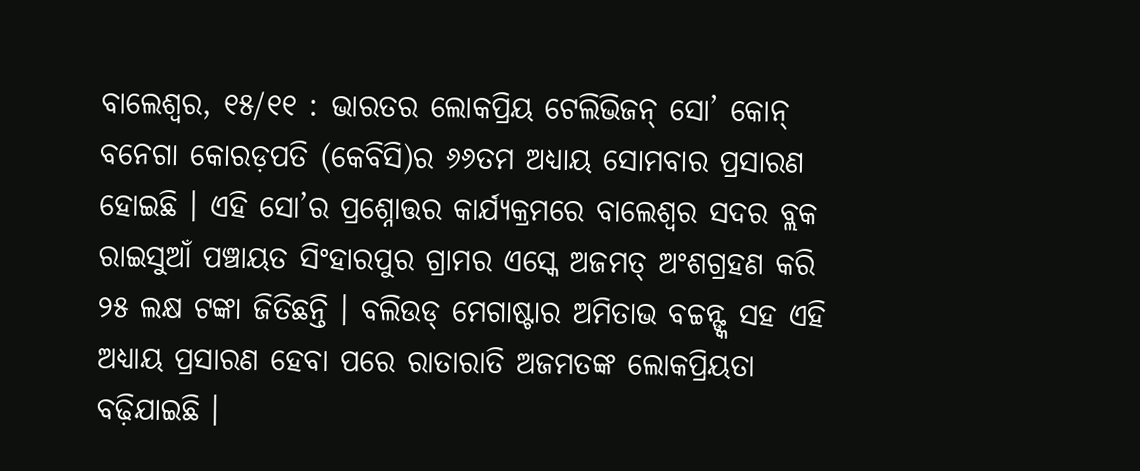ବାଲେଶ୍ୱର, ୧୫/୧୧ : ଭାରତର ଲୋକପ୍ରିୟ ଟେଲିଭିଜନ୍ ସୋ’ କୋନ୍ ବନେଗା କୋରଡ଼ପତି (କେବିସି)ର ୬୬ତମ ଅଧ୍ୟାୟ ସୋମବାର ପ୍ରସାରଣ ହୋଇଛି । ଏହି ସୋ’ର ପ୍ରଶ୍ନୋତ୍ତର କାର୍ଯ୍ୟକ୍ରମରେ ବାଲେଶ୍ୱର ସଦର ବ୍ଲକ ରାଇସୁଆଁ ପଞ୍ଚାୟତ ସିଂହାରପୁର ଗ୍ରାମର ଏସ୍କେ ଅଜମତ୍ ଅଂଶଗ୍ରହଣ କରି ୨୫ ଲକ୍ଷ ଟଙ୍କା ଜିତିଛନ୍ତି । ବଲିଉଡ୍ ମେଗାଷ୍ଟାର ଅମିତାଭ ବଚ୍ଚନ୍ଙ୍କ ସହ ଏହି ଅଧ୍ୟାୟ ପ୍ରସାରଣ ହେବା ପରେ ରାତାରାତି ଅଜମତଙ୍କ ଲୋକପ୍ରିୟତା ବଢ଼ିଯାଇଛି ।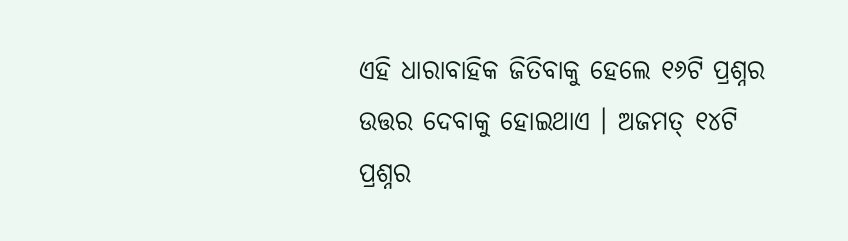ଏହି ଧାରାବାହିକ ଜିତିବାକୁ ହେଲେ ୧୬ଟି ପ୍ରଶ୍ନର ଉତ୍ତର ଦେବାକୁ ହୋଇଥାଏ । ଅଜମତ୍ ୧୪ଟି ପ୍ରଶ୍ନର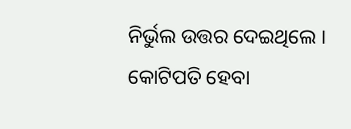ନିର୍ଭୁଲ ଉତ୍ତର ଦେଇଥିଲେ । କୋଟିପତି ହେବା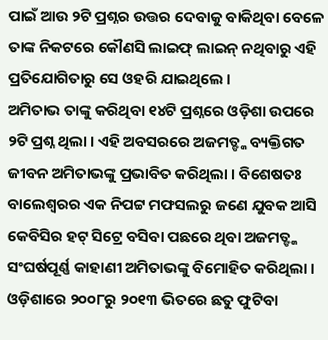ପାଇଁ ଆଉ ୨ଟି ପ୍ରଶ୍ନର ଉତ୍ତର ଦେବାକୁ ବାକିଥିବା ବେଳେ ତାଙ୍କ ନିକଟରେ କୌଣସି ଲାଇଫ୍ ଲାଇନ୍ ନଥିବାରୁ ଏହି ପ୍ରତିଯୋଗିତାରୁ ସେ ଓହରି ଯାଇଥିଲେ ।
ଅମିତାଭ ତାଙ୍କୁ କରିଥିବା ୧୪ଟି ପ୍ରଶ୍ନରେ ଓଡ଼ିଶା ଉପରେ ୨ଟି ପ୍ରଶ୍ନ ଥିଲା । ଏହି ଅବସରରେ ଅଜମତ୍ଙ୍କ ବ୍ୟକ୍ତିଗତ ଜୀବନ ଅମିତାଭଙ୍କୁ ପ୍ରଭାବିତ କରିଥିଲା । ବିଶେଷତଃ ବାଲେଶ୍ୱରର ଏକ ନିପଟ୍ଟ ମଫସଲରୁ ଜଣେ ଯୁବକ ଆସି କେବିସିର ହଟ୍ ସିଟ୍ରେ ବସିବା ପଛରେ ଥିବା ଅଜମତ୍ଙ୍କ ସଂଘର୍ଷପୂର୍ଣ୍ଣ କାହାଣୀ ଅମିତାଭଙ୍କୁ ବିମୋହିତ କରିଥିଲା । ଓଡ଼ିଶାରେ ୨୦୦୮ରୁ ୨୦୧୩ ଭିତରେ ଛତୁ ଫୁଟିବା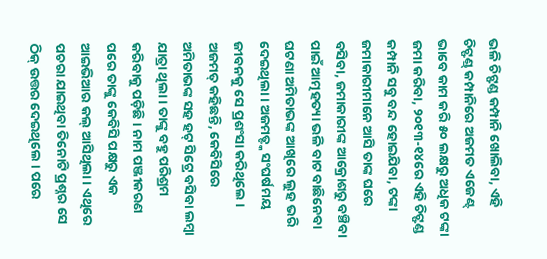ଭଳି ଚିଟ୍ଫଣ୍ଡ କମ୍ପାନି ଖୋଲିବା, ଏହି ଚିଟ୍ଫଣ୍ଡ୍ କମ୍ପାନିରେ ଅଜମତ ଏଜେଣ୍ଟ୍ ଭାବେ କାମ କରି ୫୦ ଲକ୍ଷରୁ ଅଧିକ ଟଙ୍କା ଜମା କରିବା, ୨୦୧୩-୧୪ରେ ଏହି ଚିଟ୍ଫଣ୍ଡ କମ୍ପାନି ସବୁ ବନ୍ଦ ହୋଇଯିବା, ଟଙ୍କା ଜମାକାରୀମାନେ ଆସି ତାଙ୍କ ଘରେ ବସିବା, ଜମାକାରୀଙ୍କ ଆକ୍ରୋଶରୁ ବଞ୍ଚିବା ପାଇଁ ଆତ୍ମହତ୍ୟା ଭଳି ବାଟ ବାଛିନେବା ଘଟଣା ଅମିତାଭଙ୍କ ଆଖିରେ ଲୁହ ଭରି ଦେଇଥିଲା । ଅଜମତ୍ଙ୍କ ସଂଘର୍ଷମୟ ଜୀବନକୁ ସେ ପ୍ରଶଂସା କରିଥିଲେ । ଅଜମତ୍ କହିଛନ୍ତି, କେବିସିରେ ଅମିତାଭଙ୍କ ସହ ହଟ୍ ସିଟ୍ରେ ବସିବା ଲମ୍ବା ଯାତ୍ରା ଥିଲା । ତାଙ୍କୁ ବହୁ ପରିଶ୍ରମ କରିବାକୁ ପଡ଼ିଛି । ନାମ ପଞ୍ଜୀକରଣ ପରେ ତାଙ୍କୁ କେବିସି ପକ୍ଷରୁ ଏକ ଆଇଭିଆର କଲ୍ ଆସିଥିଲା । ଏଥିରେ ପଚରା ଯାଇଥିବା ତିନୋଟି ପ୍ରଶ୍ନର ସେ ଠିକ୍ ଉତ୍ତର ଦେଇଥିଲେ । ପରେ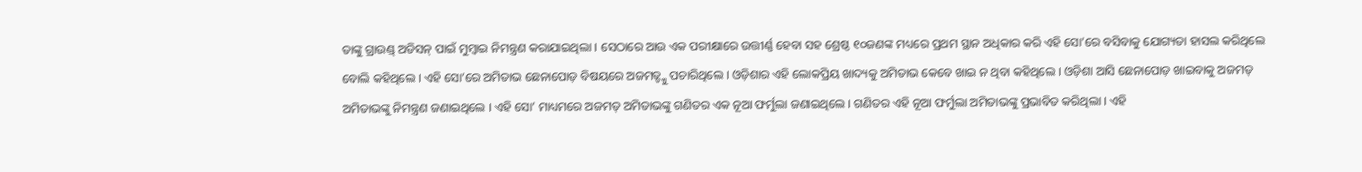ତାଙ୍କୁ ଗ୍ରାଉଣ୍ଡ୍ ଅଡିସନ୍ ପାଇଁ ମୁମ୍ବାଇ ନିମନ୍ତ୍ରଣ କରାଯାଇଥିଲା । ସେଠାରେ ଆଉ ଏକ ପରୀକ୍ଷାରେ ଉତ୍ତୀର୍ଣ୍ଣ ହେବା ସହ ଶ୍ରେଷ୍ଠ ୧୦ଜଣଙ୍କ ମଧ୍ୟରେ ପ୍ରଥମ ସ୍ଥାନ ଅଧିକାର କରି ଏହି ସୋ’ରେ ବସିବାକୁ ଯୋଗ୍ୟତା ହାସଲ କରିଥିଲେ ବୋଲି କହିଥିଲେ । ଏହି ସୋ’ରେ ଅମିତାଭ ଛେନାପୋଡ଼ ବିଷୟରେ ଅଜମତ୍ଙ୍କୁ ପଚାରିଥିଲେ । ଓଡ଼ିଶାର ଏହି ଲୋକପ୍ରିୟ ଖାଦ୍ୟକୁ ଅମିତାଭ କେବେ ଖାଇ ନ ଥିବା କହିଥିଲେ । ଓଡ଼ିଶା ଆସି ଛେନାପୋଡ଼ ଖାଇବାକୁ ଅଜମତ୍ ଅମିତାଭଙ୍କୁ ନିମନ୍ତ୍ରଣ ଜଣାଇଥିଲେ । ଏହି ସୋ’ ମାଧ୍ୟମରେ ଅଜମତ୍ ଅମିତାଭଙ୍କୁ ଗଣିତର ଏକ ନୂଆ ଫର୍ମୁଲା ଜଣାଇଥିଲେ । ଗଣିତର ଏହି ନୂଆ ଫର୍ମୁଲା ଅମିତାଭଙ୍କୁ ପ୍ରଭାବିତ କରିଥିଲା । ଏହି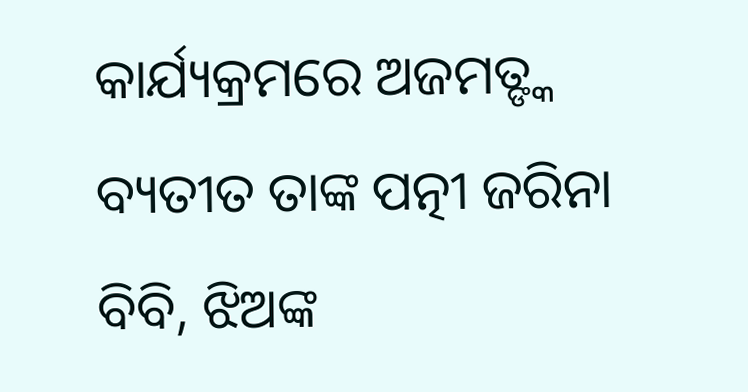କାର୍ଯ୍ୟକ୍ରମରେ ଅଜମତ୍ଙ୍କ ବ୍ୟତୀତ ତାଙ୍କ ପତ୍ନୀ ଜରିନା ବିବି, ଝିଅଙ୍କ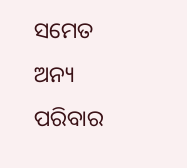ସମେତ ଅନ୍ୟ ପରିବାର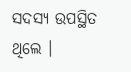ସଦସ୍ୟ ଉପସ୍ଥିତ ଥିଲେ ।